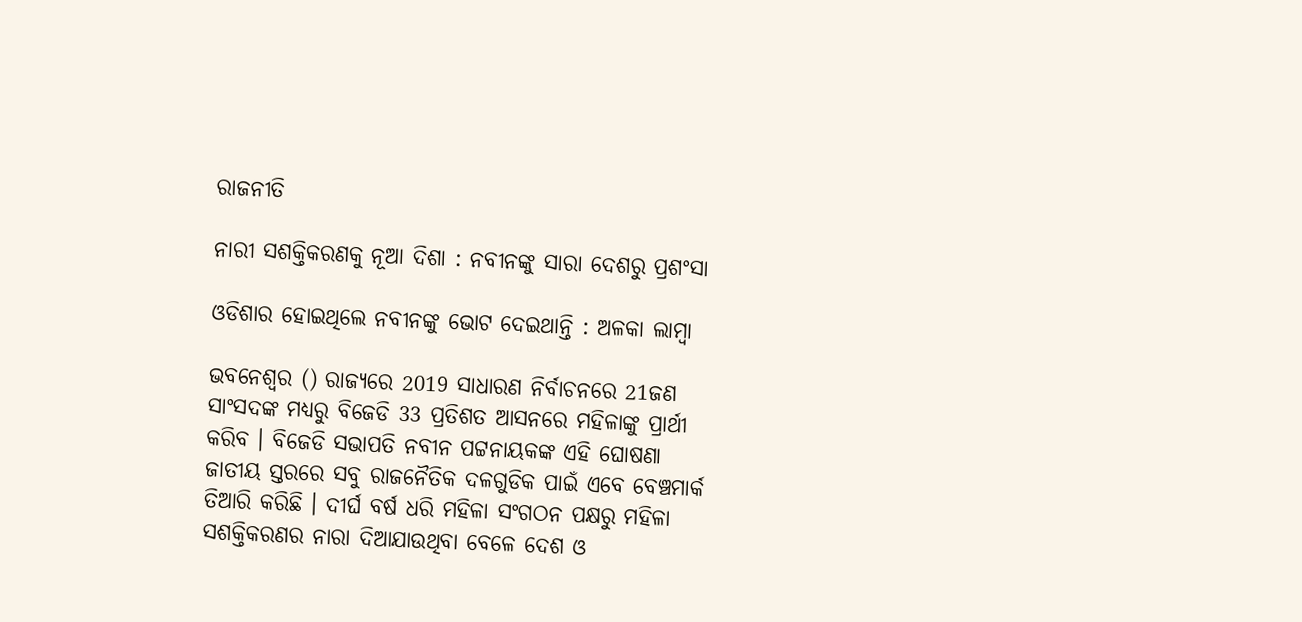ରାଜନୀତି

ନାରୀ ସଶକ୍ତିକରଣକୁ ନୂଆ ଦିଶା : ନବୀନଙ୍କୁ ସାରା ଦେଶରୁ ପ୍ରଶଂସା

ଓଡିଶାର ହୋଇଥିଲେ ନବୀନଙ୍କୁ ଭୋଟ ଦେଇଥାନ୍ତି : ଅଳକା ଲାମ୍ବା

ଭବନେଶ୍ବର () ରାଜ୍ୟରେ 2019 ସାଧାରଣ ନିର୍ବାଚନରେ 21ଜଣ ସାଂସଦଙ୍କ ମଧ୍ୟରୁ ବିଜେଡି 33 ପ୍ରତିଶତ ଆସନରେ ମହିଳାଙ୍କୁ ପ୍ରାର୍ଥୀ କରିବ । ବିଜେଡି ସଭାପତି ନବୀନ ପଟ୍ଟନାୟକଙ୍କ ଏହି ଘୋଷଣା ଜାତୀୟ ସ୍ତରରେ ସବୁ ରାଜନୈତିକ ଦଳଗୁଡିକ ପାଇଁ ଏବେ ବେଞ୍ଚମାର୍କ ତିଆରି କରିଛି । ଦୀର୍ଘ ବର୍ଷ ଧରି ମହିଳା ସଂଗଠନ ପକ୍ଷରୁ ମହିଳା ସଶକ୍ତିକରଣର ନାରା ଦିଆଯାଉଥିବା ବେଳେ ଦେଶ ଓ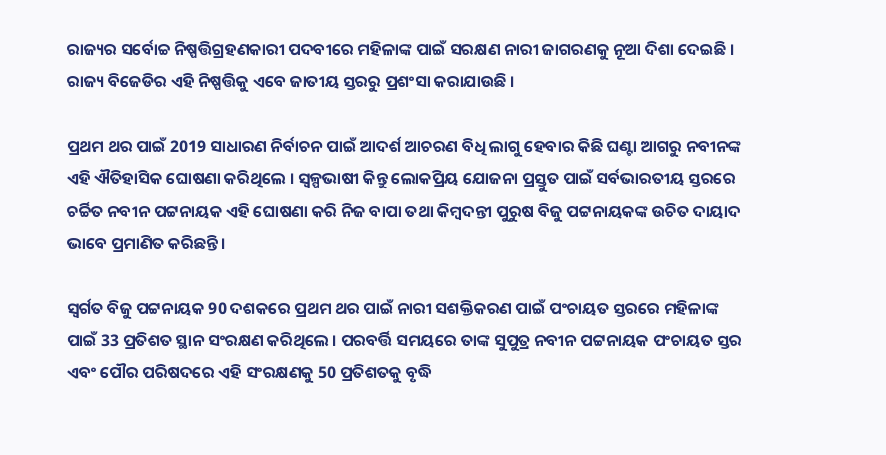ରାଜ୍ୟର ସର୍ବୋଚ୍ଚ ନିଷ୍ପତ୍ତିଗ୍ରହଣକାରୀ ପଦବୀରେ ମହିଳାଙ୍କ ପାଇଁ ସରକ୍ଷଣ ନାରୀ ଜାଗରଣକୁ ନୂଆ ଦିଶା ଦେଇଛି । ରାଜ୍ୟ ବିଜେଡିର ଏହି ନିଷ୍ପତ୍ତିକୁ ଏବେ ଜାତୀୟ ସ୍ତରରୁ ପ୍ରଶଂସା କରାଯାଉଛି ।

ପ୍ରଥମ ଥର ପାଇଁ 2019 ସାଧାରଣ ନିର୍ବାଚନ ପାଇଁ ଆଦର୍ଶ ଆଚରଣ ବିଧି ଲାଗୁ ହେବାର କିଛି ଘଣ୍ଟା ଆଗରୁ ନବୀନଙ୍କ ଏହି ଐତିହାସିକ ଘୋଷଣା କରିଥିଲେ । ସ୍ବଳ୍ପଭାଷୀ କିନ୍ତୁ ଲୋକପ୍ରିୟ ଯୋଜନା ପ୍ରସ୍ତୁତ ପାଇଁ ସର୍ବଭାରତୀୟ ସ୍ତରରେ ଚର୍ଚ୍ଚିତ ନବୀନ ପଟ୍ଟନାୟକ ଏହି ଘୋଷଣା କରି ନିଜ ବାପା ତଥା କିମ୍ବଦନ୍ତୀ ପୁରୁଷ ବିଜୁ ପଟ୍ଟନାୟକଙ୍କ ଉଚିତ ଦାୟାଦ ଭାବେ ପ୍ରମାଣିତ କରିଛନ୍ତି ।

ସ୍ବର୍ଗତ ବିଜୁ ପଟ୍ଟନାୟକ 90 ଦଶକରେ ପ୍ରଥମ ଥର ପାଇଁ ନାରୀ ସଶକ୍ତିକରଣ ପାଇଁ ପଂଚାୟତ ସ୍ତରରେ ମହିଳାଙ୍କ ପାଇଁ 33 ପ୍ରତିଶତ ସ୍ଥାନ ସଂରକ୍ଷଣ କରିଥିଲେ । ପରବର୍ତ୍ତି ସମୟରେ ତାଙ୍କ ସୁପୁତ୍ର ନବୀନ ପଟ୍ଟନାୟକ ପଂଚାୟତ ସ୍ତର ଏବଂ ପୌର ପରିଷଦରେ ଏହି ସଂରକ୍ଷଣକୁ 50 ପ୍ରତିଶତକୁ ବୃଦ୍ଧି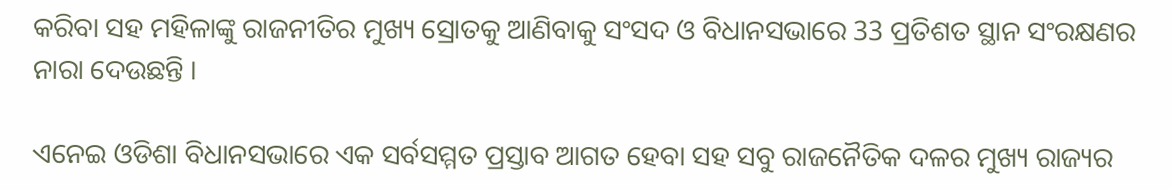କରିବା ସହ ମହିଳାଙ୍କୁ ରାଜନୀତିର ମୁଖ୍ୟ ସ୍ରୋତକୁ ଆଣିବାକୁ ସଂସଦ ଓ ବିଧାନସଭାରେ 33 ପ୍ରତିଶତ ସ୍ଥାନ ସଂରକ୍ଷଣର ନାରା ଦେଉଛନ୍ତି ।

ଏନେଇ ଓଡିଶା ବିଧାନସଭାରେ ଏକ ସର୍ବସମ୍ମତ ପ୍ରସ୍ତାବ ଆଗତ ହେବା ସହ ସବୁ ରାଜନୈତିକ ଦଳର ମୁଖ୍ୟ ରାଜ୍ୟର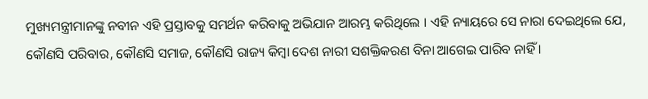ମୁଖ୍ୟମନ୍ତ୍ରୀମାନଙ୍କୁ ନବୀନ ଏହି ପ୍ରସ୍ତାବକୁ ସମର୍ଥନ କରିବାକୁ ଅଭିଯାନ ଆରମ୍ଭ କରିଥିଲେ । ଏହି ନ୍ୟାୟରେ ସେ ନାରା ଦେଇଥିଲେ ଯେ, କୌଣସି ପରିବାର, କୌଣସି ସମାଜ, କୌଣସି ରାଜ୍ୟ କିମ୍ବା ଦେଶ ନାରୀ ସଶକ୍ତିକରଣ ବିନା ଆଗେଇ ପାରିବ ନାହିଁ ।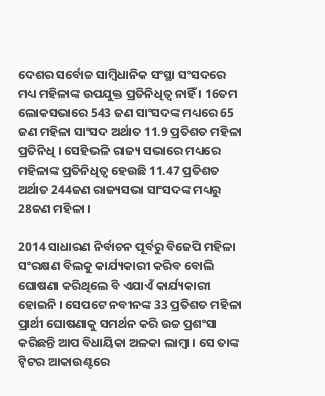ଦେଶର ସର୍ବୋଚ୍ଚ ସାମ୍ବିଧାନିକ ସଂସ୍ଥା ସଂସଦରେ ମଧ୍ୟ ମହିଳାଙ୍କ ଉପଯୁକ୍ତ ପ୍ରତିନିଧିତ୍ବ ନାହିଁ । 16ତମ ଲୋକସଭାରେ 543 ଜଣ ସାଂସଦଙ୍କ ମଧ୍ୟରେ 65 ଜଣ ମହିଳା ସାଂସଦ ଅର୍ଥାତ 11.9 ପ୍ରତିଶତ ମହିଳା ପ୍ରତିନିଧି । ସେହିଭଳି ରାଜ୍ୟ ସଭାରେ ମଧ୍ୟରେ ମହିଳାଙ୍କ ପ୍ରତିନିଧିତ୍ବ ହେଉଛି 11.47 ପ୍ରତିଶତ ଅର୍ଥାତ 244ଜଣ ରାଜ୍ୟସଭା ସାଂସଦଙ୍କ ମଧ୍ୟରୁ 28ଜଣ ମହିଳା ।

2014 ସାଧାରଣ ନିର୍ବାଚନ ପୂର୍ବରୁ ବିଜେପି ମହିଳା ସଂରକ୍ଷଣ ବିଲକୁ କାର୍ଯ୍ୟକାରୀ କରିବ ବୋଲି ଘୋଷଣା କରିଥିଲେ ବି ଏଯାଏଁ କାର୍ଯ୍ୟକାରୀ ହୋଇନି । ସେପଟେ ନବୀନଙ୍କ 33 ପ୍ରତିଶତ ମହିଳା ପ୍ରାର୍ଥୀ ଘୋଷଣାକୁ ସମର୍ଥନ କରି ଉଚ୍ଚ ପ୍ରଶଂସା କରିଛନ୍ତି ଆପ ବିଧାୟିକା ଅଳକା ଲାମ୍ବା । ସେ ତାଙ୍କ ଟ୍ବିଟର ଆକାଉଣ୍ଟରେ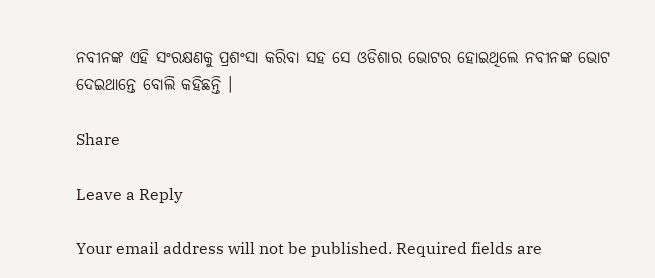ନବୀନଙ୍କ ଏହି ସଂରକ୍ଷଣକୁ ପ୍ରଶଂସା କରିବା ସହ ସେ ଓଡିଶାର ଭୋଟର ହୋଇଥିଲେ ନବୀନଙ୍କ ଭୋଟ ଦେଇଥାନ୍ତେ ବୋଲି କହିଛନ୍ତି ।

Share

Leave a Reply

Your email address will not be published. Required fields are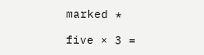marked *

five × 3 =